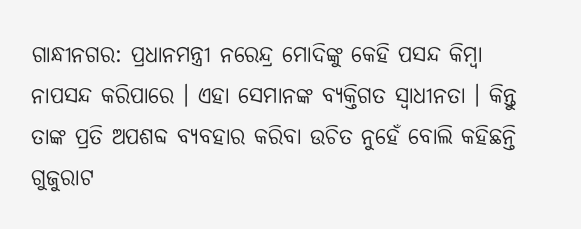ଗାନ୍ଧୀନଗର: ପ୍ରଧାନମନ୍ତ୍ରୀ ନରେନ୍ଦ୍ର ମୋଦିଙ୍କୁ କେହି ପସନ୍ଦ କିମ୍ବା ନାପସନ୍ଦ କରିପାରେ । ଏହା ସେମାନଙ୍କ ବ୍ୟକ୍ତିଗତ ସ୍ବାଧୀନତା । କିନ୍ତୁ ତାଙ୍କ ପ୍ରତି ଅପଶବ୍ଦ ବ୍ୟବହାର କରିବା ଉଚିତ ନୁହେଁ ବୋଲି କହିଛନ୍ତି ଗୁଜୁରାଟ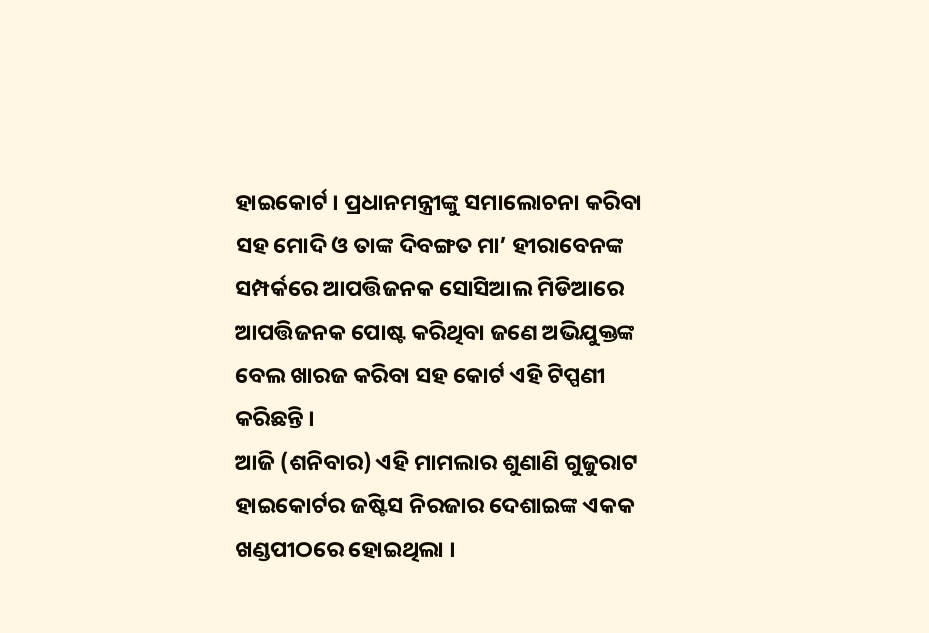ହାଇକୋର୍ଟ । ପ୍ରଧାନମନ୍ତ୍ରୀଙ୍କୁ ସମାଲୋଚନା କରିବା ସହ ମୋଦି ଓ ତାଙ୍କ ଦିବଙ୍ଗତ ମା’ ହୀରାବେନଙ୍କ ସମ୍ପର୍କରେ ଆପତ୍ତିଜନକ ସୋସିଆଲ ମିଡିଆରେ ଆପତ୍ତିଜନକ ପୋଷ୍ଟ କରିଥିବା ଜଣେ ଅଭିଯୁକ୍ତଙ୍କ ବେଲ ଖାରଜ କରିବା ସହ କୋର୍ଟ ଏହି ଟିପ୍ପଣୀ କରିଛନ୍ତି ।
ଆଜି (ଶନିବାର) ଏହି ମାମଲାର ଶୁଣାଣି ଗୁଜୁରାଟ ହାଇକୋର୍ଟର ଜଷ୍ଟିସ ନିରଜାର ଦେଶାଇଙ୍କ ଏକକ ଖଣ୍ଡପୀଠରେ ହୋଇଥିଲା ।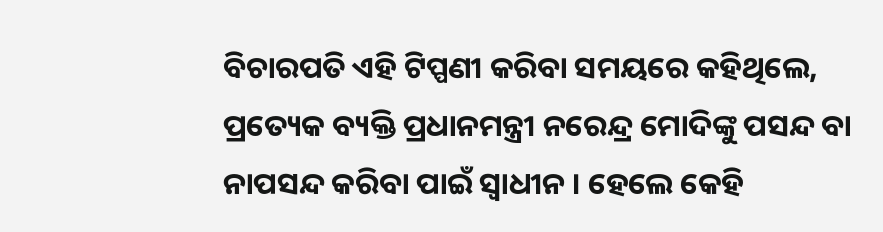ବିଚାରପତି ଏହି ଟିପ୍ପଣୀ କରିବା ସମୟରେ କହିଥିଲେ, ପ୍ରତ୍ୟେକ ବ୍ୟକ୍ତି ପ୍ରଧାନମନ୍ତ୍ରୀ ନରେନ୍ଦ୍ର ମୋଦିଙ୍କୁ ପସନ୍ଦ ବା ନାପସନ୍ଦ କରିବା ପାଇଁ ସ୍ବାଧୀନ । ହେଲେ କେହି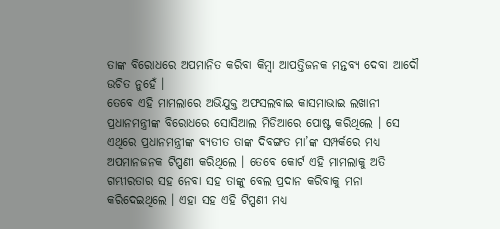ତାଙ୍କ ବିରୋଧରେ ଅପମାନିତ କରିବା କିମ୍ବା ଆପତ୍ତିଜନକ ମନ୍ତବ୍ୟ ଦେବା ଆଦୌ ଉଚିତ ନୁହେଁ ।
ତେବେ ଏହି ମାମଲାରେ ଅଭିଯୁକ୍ତ ଅଫସଲବାଇ କାସମାଭାଇ ଲଖାନୀ ପ୍ରଧାନମନ୍ତ୍ରୀଙ୍କ ବିରୋଧରେ ସୋସିଆଲ ମିଡିଆରେ ପୋଷ୍ଟ କରିଥିଲେ । ସେ ଏଥିରେ ପ୍ରଧାନମନ୍ତ୍ରୀଙ୍କ ବ୍ୟତୀତ ତାଙ୍କ ଦିବଙ୍ଗତ ମା’ଙ୍କ ସମ୍ପର୍କରେ ମଧ୍ୟ ଅପମାନଜନକ ଟିପ୍ପଣୀ କରିଥିଲେ । ତେବେ କୋର୍ଟ ଏହି ମାମଲାକୁ ଅତି ଗମ୍ଭୀରତାର ସହ ନେବା ସହ ତାଙ୍କୁ ବେଲ ପ୍ରଦାନ କରିବାକୁ ମନା କରିଦେଇଥିଲେ । ଏହା ସହ ଏହି ଟିପ୍ପଣୀ ମଧ୍ୟ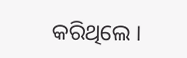କରିଥିଲେ ।